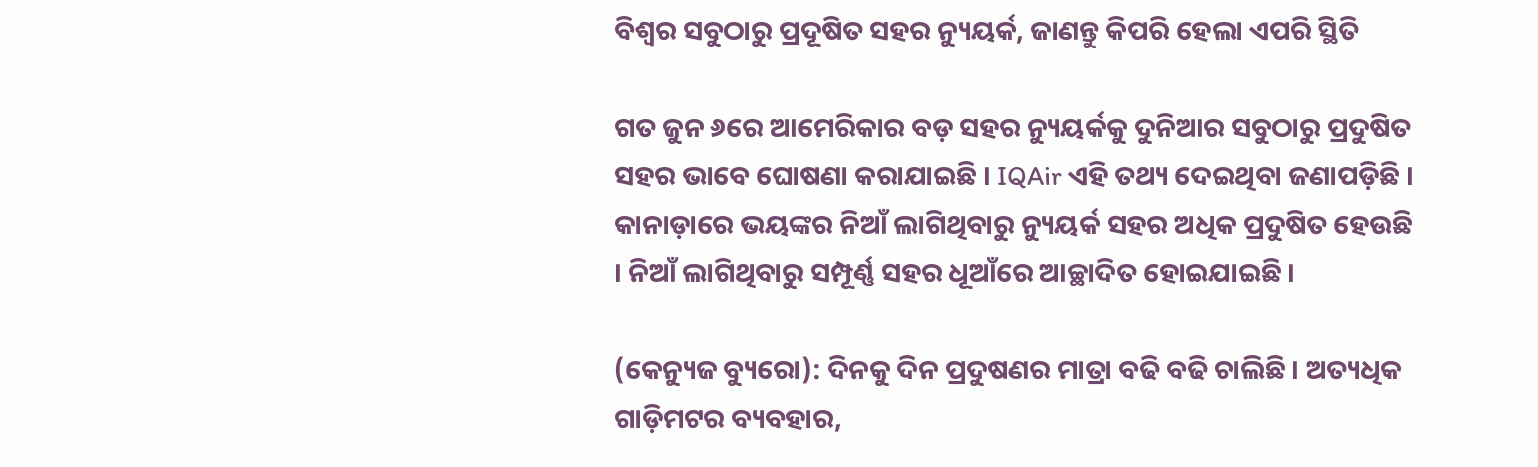ବିଶ୍ୱର ସବୁଠାରୁ ପ୍ରଦୂଷିତ ସହର ନ୍ୟୁୟର୍କ, ଜାଣନ୍ତୁ କିପରି ହେଲା ଏପରି ସ୍ଥିତି

ଗତ ଜୁନ ୬ରେ ଆମେରିକାର ବଡ଼ ସହର ନ୍ୟୁୟର୍କକୁ ଦୁନିଆର ସବୁଠାରୁ ପ୍ରଦୁଷିତ ସହର ଭାବେ ଘୋଷଣା କରାଯାଇଛି । IQAir ଏହି ତଥ୍ୟ ଦେଇଥିବା ଜଣାପଡ଼ିଛି । କାନାଡ଼ାରେ ଭୟଙ୍କର ନିଆଁ ଲାଗିଥିବାରୁ ନ୍ୟୁୟର୍କ ସହର ଅଧିକ ପ୍ରଦୁଷିତ ହେଉଛି । ନିଆଁ ଲାଗିଥିବାରୁ ସମ୍ପୂର୍ଣ୍ଣ ସହର ଧୂଆଁରେ ଆଚ୍ଛାଦିତ ହୋଇଯାଇଛି ।

(କେନ୍ୟୁଜ ବ୍ୟୁରୋ): ଦିନକୁ ଦିନ ପ୍ରଦୁଷଣର ମାତ୍ରା ବଢି ବଢି ଚାଲିଛି । ଅତ୍ୟଧିକ ଗାଡ଼ିମଟର ବ୍ୟବହାର,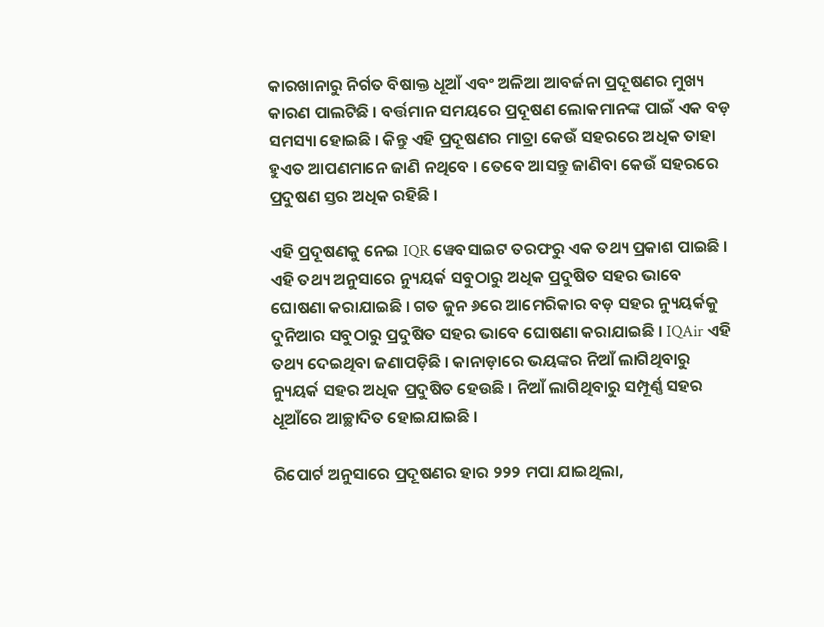କାରଖାନାରୁ ନିର୍ଗତ ବିଷାକ୍ତ ଧୂଆଁ ଏବଂ ଅଳିଆ ଆବର୍ଜନା ପ୍ରଦୂଷଣର ମୁଖ୍ୟ କାରଣ ପାଲଟିଛି । ବର୍ତ୍ତମାନ ସମୟରେ ପ୍ରଦୂଷଣ ଲୋକମାନଙ୍କ ପାଇଁ ଏକ ବଡ଼ ସମସ୍ୟା ହୋଇଛି । କିନ୍ତୁ ଏହି ପ୍ରଦୂଷଣର ମାତ୍ରା କେଉଁ ସହରରେ ଅଧିକ ତାହା ହୁଏତ ଆପଣମାନେ ଜାଣି ନଥିବେ । ତେବେ ଆସନ୍ତୁ ଜାଣିବା କେଉଁ ସହରରେ ପ୍ରଦୁଷଣ ସ୍ତର ଅଧିକ ରହିଛି ।

ଏହି ପ୍ରଦୂଷଣକୁ ନେଇ IQR ୱେବସାଇଟ ତରଫରୁ ଏକ ତଥ୍ୟ ପ୍ରକାଶ ପାଇଛି । ଏହି ତଥ୍ୟ ଅନୁସାରେ ନ୍ୟୁୟର୍କ ସବୁଠାରୁ ଅଧିକ ପ୍ରଦୁଷିତ ସହର ଭାବେ ଘୋଷଣା କରାଯାଇଛି । ଗତ ଜୁନ ୬ରେ ଆମେରିକାର ବଡ଼ ସହର ନ୍ୟୁୟର୍କକୁ ଦୁନିଆର ସବୁଠାରୁ ପ୍ରଦୁଷିତ ସହର ଭାବେ ଘୋଷଣା କରାଯାଇଛି । IQAir ଏହି ତଥ୍ୟ ଦେଇଥିବା ଜଣାପଡ଼ିଛି । କାନାଡ଼ାରେ ଭୟଙ୍କର ନିଆଁ ଲାଗିଥିବାରୁ ନ୍ୟୁୟର୍କ ସହର ଅଧିକ ପ୍ରଦୁଷିତ ହେଉଛି । ନିଆଁ ଲାଗିଥିବାରୁ ସମ୍ପୂର୍ଣ୍ଣ ସହର ଧୂଆଁରେ ଆଚ୍ଛାଦିତ ହୋଇଯାଇଛି ।

ରିପୋର୍ଟ ଅନୁସାରେ ପ୍ରଦୂଷଣର ହାର ୨୨୨ ମପା ଯାଇଥିଲା,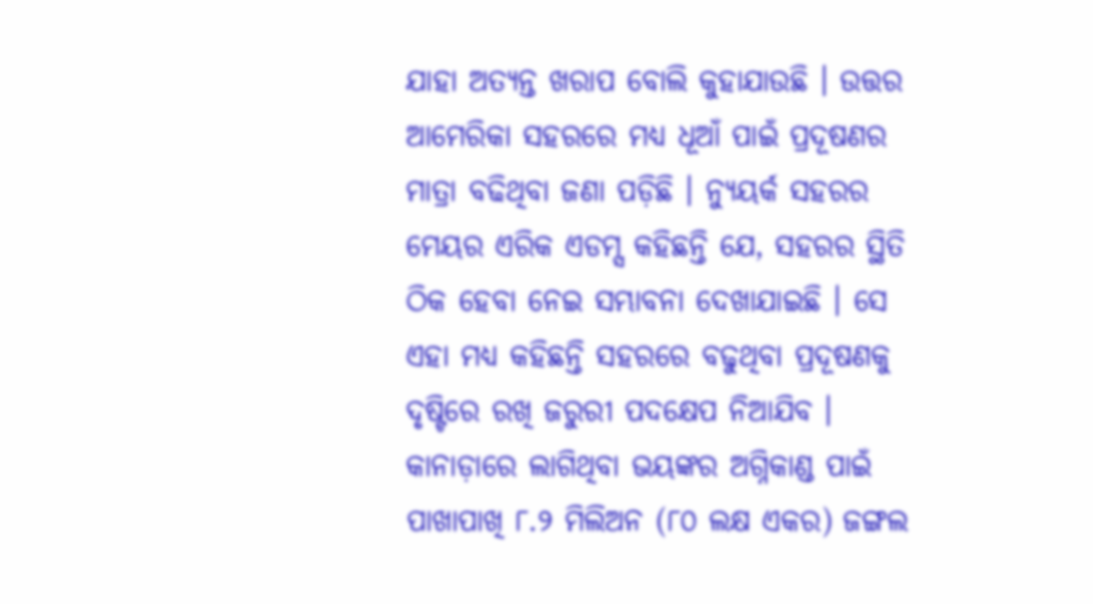ଯାହା ଅତ୍ୟନ୍ତ ଖରାପ ବୋଲି କୁହାଯାଉଛି । ଉତ୍ତର ଆମେରିକା ସହରରେ ମଧ୍ୟ ଧୂଆଁ ପାଇଁ ପ୍ରଦୂଷଣର ମାତ୍ରା ବଢିଥିବା ଜଣା ପଡ଼ିଛି । ନ୍ୟୁୟର୍କ ସହରର ମେୟର ଏରିକ ଏଡମ୍ସ କହିଛନ୍ତି ଯେ, ସହରର ସ୍ଥିତି ଠିକ ହେବା ନେଇ ସମ୍ଭାବନା ଦେଖାଯାଇଛି । ସେ ଏହା ମଧ୍ୟ କହିଛନ୍ତି ସହରରେ ବଢୁଥିବା ପ୍ରଦୂଷଣକୁ ଦୃଷ୍ଟିରେ ରଖି ଜରୁରୀ ପଦକ୍ଷେପ ନିଆଯିବ । କାନାଡ଼ାରେ ଲାଗିଥିବା ଭୟଙ୍କର ଅଗ୍ନିକାଣ୍ଡ ପାଇଁ ପାଖାପାଖି ୮.୨ ମିଲିଅନ (୮୦ ଲକ୍ଷ ଏକର) ଜଙ୍ଗଲ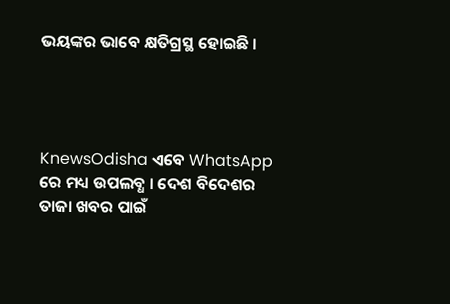ଭୟଙ୍କର ଭାବେ କ୍ଷତିଗ୍ରସ୍ଥ ହୋଇଛି ।




KnewsOdisha ଏବେ WhatsApp ରେ ମଧ୍ୟ ଉପଲବ୍ଧ । ଦେଶ ବିଦେଶର ତାଜା ଖବର ପାଇଁ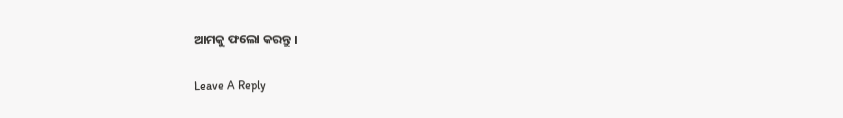ଆମକୁ ଫଲୋ କରନ୍ତୁ ।

Leave A Reply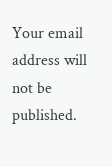Your email address will not be published.